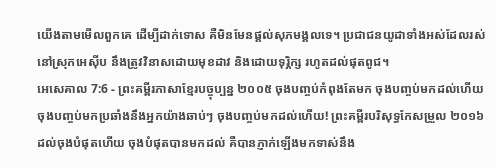យើងតាមមើលពួកគេ ដើម្បីដាក់ទោស គឺមិនមែនផ្ដល់សុភមង្គលទេ។ ប្រជាជនយូដាទាំងអស់ដែលរស់នៅស្រុកអេស៊ីប នឹងត្រូវវិនាសដោយមុខដាវ និងដោយទុរ្ភិក្ស រហូតដល់ផុតពូជ។
អេសេគាល 7:6 - ព្រះគម្ពីរភាសាខ្មែរបច្ចុប្បន្ន ២០០៥ ចុងបញ្ចប់កំពុងតែមក ចុងបញ្ចប់មកដល់ហើយ ចុងបញ្ចប់មកប្រឆាំងនឹងអ្នកយ៉ាងឆាប់ៗ ចុងបញ្ចប់មកដល់ហើយ! ព្រះគម្ពីរបរិសុទ្ធកែសម្រួល ២០១៦ ដល់ចុងបំផុតហើយ ចុងបំផុតបានមកដល់ គឺបានភ្ញាក់ឡើងមកទាស់នឹង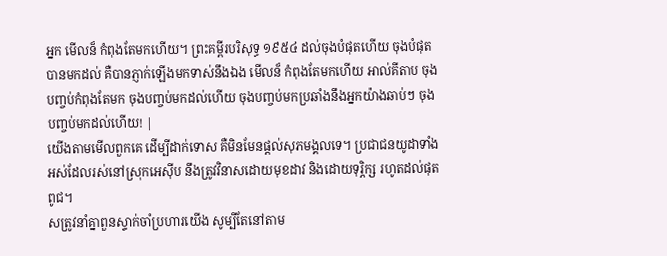អ្នក មើលន៏ កំពុងតែមកហើយ។ ព្រះគម្ពីរបរិសុទ្ធ ១៩៥៤ ដល់ចុងបំផុតហើយ ចុងបំផុតបានមកដល់ គឺបានភ្ញាក់ឡើងមកទាស់នឹងឯង មើលន៏ កំពុងតែមកហើយ អាល់គីតាប ចុងបញ្ចប់កំពុងតែមក ចុងបញ្ចប់មកដល់ហើយ ចុងបញ្ចប់មកប្រឆាំងនឹងអ្នកយ៉ាងឆាប់ៗ ចុងបញ្ចប់មកដល់ហើយ! |
យើងតាមមើលពួកគេ ដើម្បីដាក់ទោស គឺមិនមែនផ្ដល់សុភមង្គលទេ។ ប្រជាជនយូដាទាំងអស់ដែលរស់នៅស្រុកអេស៊ីប នឹងត្រូវវិនាសដោយមុខដាវ និងដោយទុរ្ភិក្ស រហូតដល់ផុតពូជ។
សត្រូវនាំគ្នាពួនស្ទាក់ចាំប្រហារយើង សូម្បីតែនៅតាម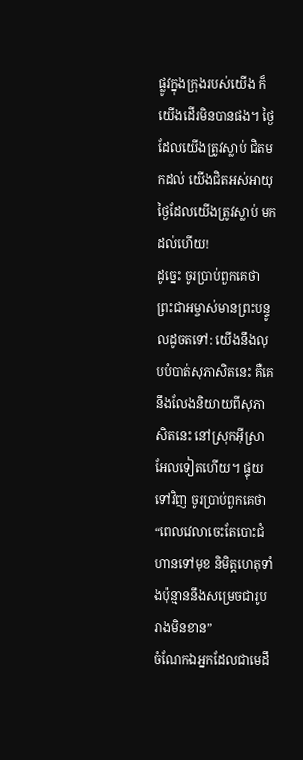ផ្លូវក្នុងក្រុងរបស់យើង ក៏យើងដើរមិនបានផង។ ថ្ងៃដែលយើងត្រូវស្លាប់ ជិតមកដល់ យើងជិតអស់អាយុ ថ្ងៃដែលយើងត្រូវស្លាប់ មកដល់ហើយ!
ដូច្នេះ ចូរប្រាប់ពួកគេថា ព្រះជាអម្ចាស់មានព្រះបន្ទូលដូចតទៅ: យើងនឹងលុបបំបាត់សុភាសិតនេះ គឺគេនឹងលែងនិយាយពីសុភាសិតនេះ នៅស្រុកអ៊ីស្រាអែលទៀតហើយ។ ផ្ទុយទៅវិញ ចូរប្រាប់ពួកគេថា “ពេលវេលាចេះតែបោះជំហានទៅមុខ និមិត្តហេតុទាំងប៉ុន្មាននឹងសម្រេចជារូបរាងមិនខាន”
ចំណែកឯអ្នកដែលជាមេដឹ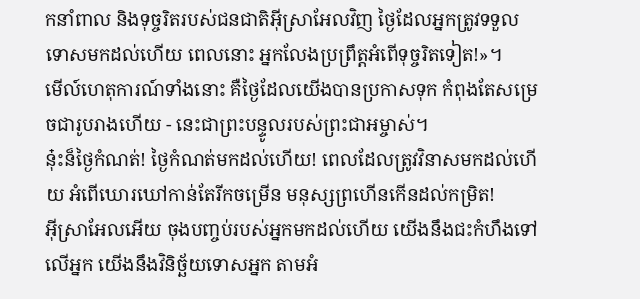កនាំពាល និងទុច្ចរិតរបស់ជនជាតិអ៊ីស្រាអែលវិញ ថ្ងៃដែលអ្នកត្រូវទទួលទោសមកដល់ហើយ ពេលនោះ អ្នកលែងប្រព្រឹត្តអំពើទុច្ចរិតទៀត!»។
មើល៍ហេតុការណ៍ទាំងនោះ គឺថ្ងៃដែលយើងបានប្រកាសទុក កំពុងតែសម្រេចជារូបរាងហើយ - នេះជាព្រះបន្ទូលរបស់ព្រះជាអម្ចាស់។
នុ៎ះន៏ថ្ងៃកំណត់! ថ្ងៃកំណត់មកដល់ហើយ! ពេលដែលត្រូវវិនាសមកដល់ហើយ អំពើឃោរឃៅកាន់តែរីកចម្រើន មនុស្សព្រហើនកើនដល់កម្រិត!
អ៊ីស្រាអែលអើយ ចុងបញ្ចប់របស់អ្នកមកដល់ហើយ យើងនឹងជះកំហឹងទៅលើអ្នក យើងនឹងវិនិច្ឆ័យទោសអ្នក តាមអំ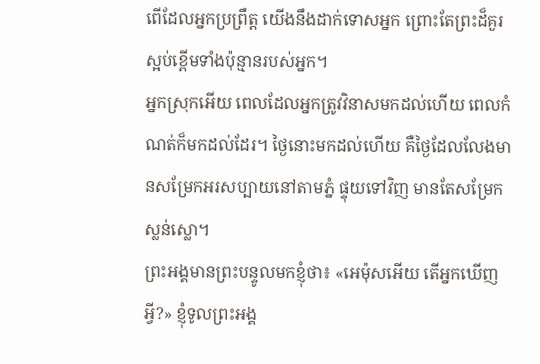ពើដែលអ្នកប្រព្រឹត្ត យើងនឹងដាក់ទោសអ្នក ព្រោះតែព្រះដ៏គួរស្អប់ខ្ពើមទាំងប៉ុន្មានរបស់អ្នក។
អ្នកស្រុកអើយ ពេលដែលអ្នកត្រូវវិនាសមកដល់ហើយ ពេលកំណត់ក៏មកដល់ដែរ។ ថ្ងៃនោះមកដល់ហើយ គឺថ្ងៃដែលលែងមានសម្រែកអរសប្បាយនៅតាមភ្នំ ផ្ទុយទៅវិញ មានតែសម្រែកស្លន់ស្លោ។
ព្រះអង្គមានព្រះបន្ទូលមកខ្ញុំថា៖ «អេម៉ុសអើយ តើអ្នកឃើញអ្វី?» ខ្ញុំទូលព្រះអង្គ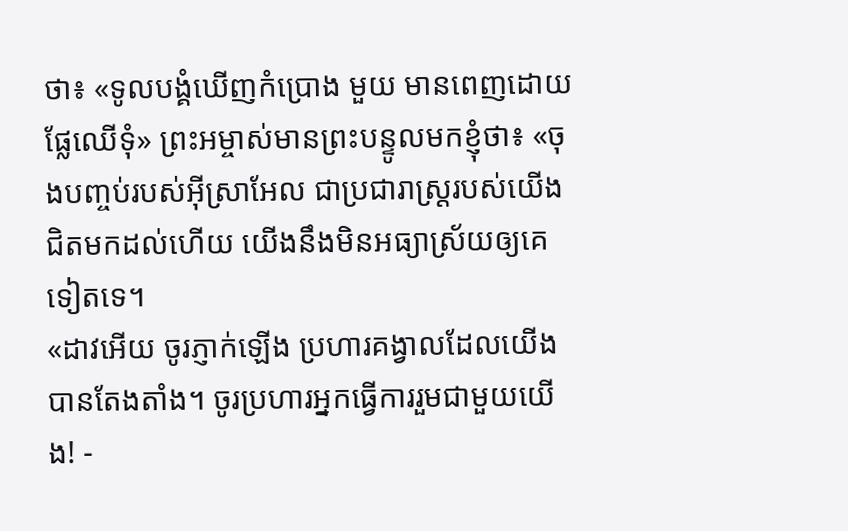ថា៖ «ទូលបង្គំឃើញកំប្រោង មួយ មានពេញដោយផ្លែឈើទុំ» ព្រះអម្ចាស់មានព្រះបន្ទូលមកខ្ញុំថា៖ «ចុងបញ្ចប់របស់អ៊ីស្រាអែល ជាប្រជារាស្ដ្ររបស់យើង ជិតមកដល់ហើយ យើងនឹងមិនអធ្យាស្រ័យឲ្យគេទៀតទេ។
«ដាវអើយ ចូរភ្ញាក់ឡើង ប្រហារគង្វាលដែលយើងបានតែងតាំង។ ចូរប្រហារអ្នកធ្វើការរួមជាមួយយើង! -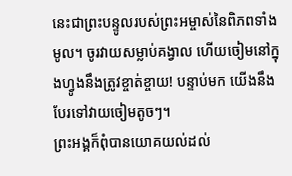នេះជាព្រះបន្ទូលរបស់ព្រះអម្ចាស់នៃពិភពទាំងមូល។ ចូរវាយសម្លាប់គង្វាល ហើយចៀមនៅក្នុងហ្វូងនឹងត្រូវខ្ចាត់ខ្ចាយ! បន្ទាប់មក យើងនឹងបែរទៅវាយចៀមតូចៗ។
ព្រះអង្គក៏ពុំបានយោគយល់ដល់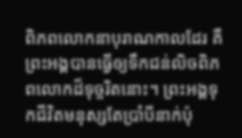ពិភពលោកនាបុរាណកាលដែរ គឺព្រះអង្គបានធ្វើឲ្យទឹកជន់លិចពិភពលោកដ៏ទុច្ចរិតនោះ។ ព្រះអង្គទុកជីវិតមនុស្សតែប្រាំបីនាក់ប៉ុ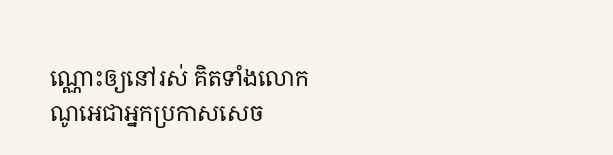ណ្ណោះឲ្យនៅរស់ គិតទាំងលោកណូអេជាអ្នកប្រកាសសេច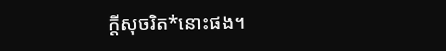ក្ដីសុចរិត*នោះផង។